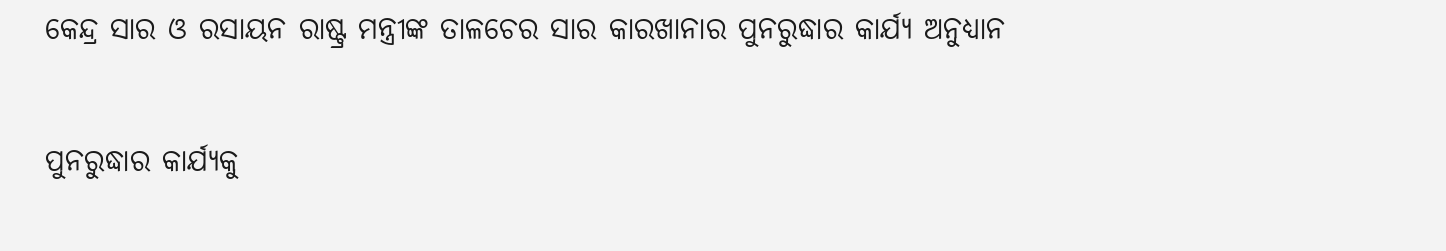କେନ୍ଦ୍ର ସାର ଓ ରସାୟନ ରାଷ୍ଟ୍ର ମନ୍ତ୍ରୀଙ୍କ ତାଳଚେର ସାର କାରଖାନାର ପୁନରୁଦ୍ଧାର କାର୍ଯ୍ୟ ଅନୁଧ୍ୟାନ

ପୁନରୁଦ୍ଧାର କାର୍ଯ୍ୟକୁ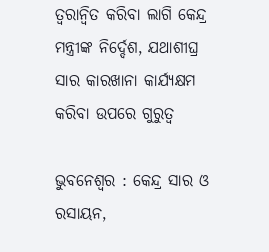ତ୍ବରାନ୍ବିତ କରିବା ଲାଗି କେନ୍ଦ୍ର ମନ୍ତ୍ରୀଙ୍କ ନିର୍ଦ୍ଦେଶ, ଯଥାଶୀଘ୍ର ସାର କାରଖାନା କାର୍ଯ୍ୟକ୍ଷମ କରିବା ଉପରେ ଗୁରୁତ୍ବ

ଭୁବନେଶ୍ବର : କେନ୍ଦ୍ର ସାର ଓ ରସାୟନ,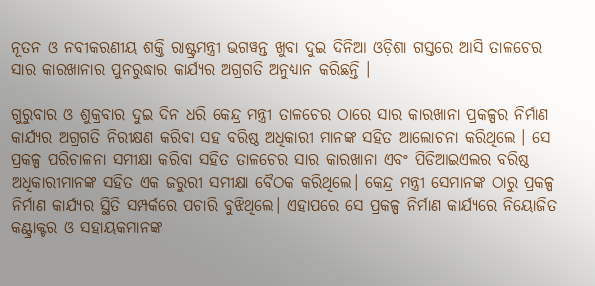ନୂତନ ଓ ନବୀକରଣୀୟ ଶକ୍ତି ରାଷ୍ଟ୍ରମନ୍ତ୍ରୀ ଭଗୱନ୍ତ ଖୁବା ଦୁଇ ଦିନିଆ ଓଡ଼ିଶା ଗସ୍ତରେ ଆସି ତାଳଚେର ସାର କାରଖାନାର ପୁନରୁଦ୍ଧାର କାର୍ଯ୍ୟର ଅଗ୍ରଗତି ଅନୁଧ୍ୟାନ କରିଛନ୍ତି ।

ଗୁରୁବାର ଓ ଶୁକ୍ରବାର ଦୁଇ ଦିନ ଧରି କେନ୍ଦ୍ର ମନ୍ତ୍ରୀ ତାଳଚେର ଠାରେ ସାର କାରଖାନା ପ୍ରକଳ୍ପର ନିର୍ମାଣ କାର୍ଯ୍ୟର ଅଗ୍ରଗତି ନିରୀକ୍ଷଣ କରିବା ସହ ବରିଷ୍ଠ ଅଧିକାରୀ ମାନଙ୍କ ସହିତ ଆଲୋଚନା କରିଥିଲେ । ସେ ପ୍ରକଳ୍ପ ପରିଚାଳନା ସମୀକ୍ଷା କରିବା ସହିତ ତାଳଚେର ସାର କାରଖାନା ଏବଂ ପିଡିଆଇଏଲର ବରିଷ୍ଠ ଅଧିକାରୀମାନଙ୍କ ସହିତ ଏକ ଜରୁରୀ ସମୀକ୍ଷା ବୈଠକ କରିଥିଲେ। କେନ୍ଦ୍ର ମନ୍ତ୍ରୀ ସେମାନଙ୍କ ଠାରୁ ପ୍ରକଳ୍ପ ନିର୍ମାଣ କାର୍ଯ୍ୟର ସ୍ଥିତି ସମ୍ପର୍କରେ ପଚାରି ବୁଝିଥିଲେ। ଏହାପରେ ସେ ପ୍ରକଳ୍ପ ନିର୍ମାଣ କାର୍ଯ୍ୟରେ ନିୟୋଜିତ କଣ୍ଟ୍ରାକ୍ଟର ଓ ସହାୟକମାନଙ୍କ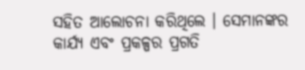ସହିତ ଆଲୋଚନା କରିଥିଲେ । ସେମାନଙ୍କର କାର୍ଯ୍ୟ ଏବଂ ପ୍ରକଳ୍ପର ପ୍ରଗତି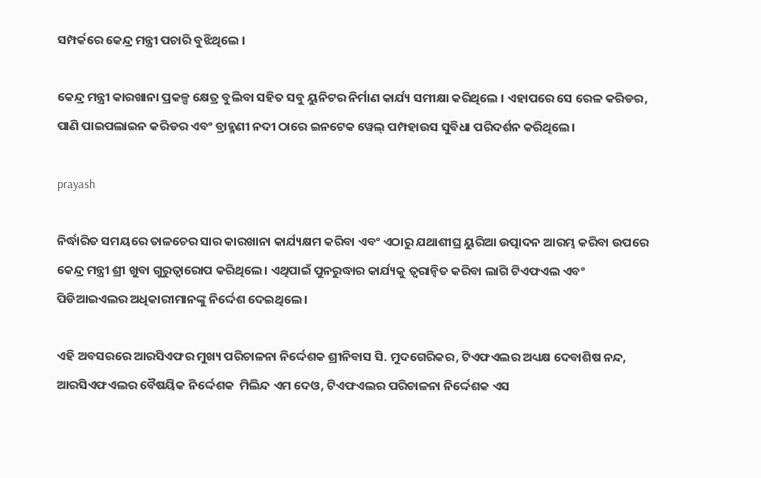ସମ୍ପର୍କରେ କେନ୍ଦ୍ର ମନ୍ତ୍ରୀ ପଚାରି ବୁଝିଥିଲେ ।

କେନ୍ଦ୍ର ମନ୍ତ୍ରୀ କାରଖାନା ପ୍ରକଳ୍ପ କ୍ଷେତ୍ର ବୁଲିବା ସହିତ ସବୁ ୟୁନିଟର ନିର୍ମାଣ କାର୍ଯ୍ୟ ସମୀକ୍ଷା କରିଥିଲେ । ଏହାପରେ ସେ ରେଳ କରିଡର, ପାଣି ପାଇପଲାଇନ କରିଡର ଏବଂ ବ୍ରାହ୍ମଣୀ ନଦୀ ଠାରେ ଇନଟେକ ୱେଲ୍‌ ପମ୍ପହାଉସ ସୁବିଧା ପରିଦର୍ଶନ କରିଥିଲେ।

prayash

ନିର୍ଦ୍ଧାରିତ ସମୟରେ ତାଳଚେର ସାର କାରଖାନା କାର୍ଯ୍ୟକ୍ଷମ କରିବା ଏବଂ ଏଠାରୁ ଯଥାଶୀଘ୍ର ୟୁରିଆ ଉତ୍ପାଦନ ଆରମ୍ଭ କରିବା ଉପରେ କେନ୍ଦ୍ର ମନ୍ତ୍ରୀ ଶ୍ରୀ ଖୁବା ଗୁରୁତ୍ବାରୋପ କରିଥିଲେ । ଏଥିପାଇଁ ପୁନରୁଦ୍ଧାର କାର୍ଯ୍ୟକୁ ତ୍ବରାନ୍ବିତ କରିବା ଲାଗି ଟିଏଫଏଲ ଏବଂ ପିଡିଆଇଏଲର ଅଧିକାରୀମାନଙ୍କୁ ନିର୍ଦ୍ଦେଶ ଦେଇଥିଲେ ।

ଏହି ଅବସରରେ ଆରସିଏଫର ମୁଖ୍ୟ ପରିଚାଳନା ନିର୍ଦ୍ଦେଶକ ଶ୍ରୀନିବାସ ସି. ମୁଦଗେରିକର, ଟିଏଫଏଲର ଅଧ୍ୟକ୍ଷ ଦେବାଶିଷ ନନ୍ଦ, ଆରସିଏଫଏଲର ବୈଷୟିକ ନିର୍ଦ୍ଦେଶକ  ମିଲିନ୍ଦ ଏମ ଦେଓ, ଟିଏଫଏଲର ପରିଚାଳନା ନିର୍ଦ୍ଦେଶକ ଏସ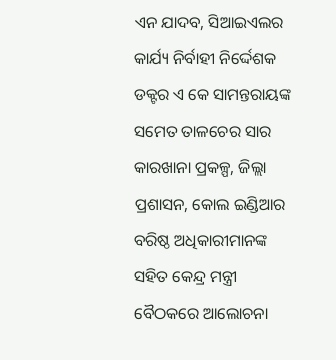ଏନ ଯାଦବ, ସିଆଇଏଲର କାର୍ଯ୍ୟ ନିର୍ବାହୀ ନିର୍ଦ୍ଦେଶକ ଡକ୍ଟର ଏ କେ ସାମନ୍ତରାୟଙ୍କ ସମେତ ତାଳଚେର ସାର କାରଖାନା ପ୍ରକଳ୍ପ, ଜିଲ୍ଲା ପ୍ରଶାସନ, କୋଲ ଇଣ୍ଡିଆର ବରିଷ୍ଠ ଅଧିକାରୀମାନଙ୍କ ସହିତ କେନ୍ଦ୍ର ମନ୍ତ୍ରୀ ବୈଠକରେ ଆଲୋଚନା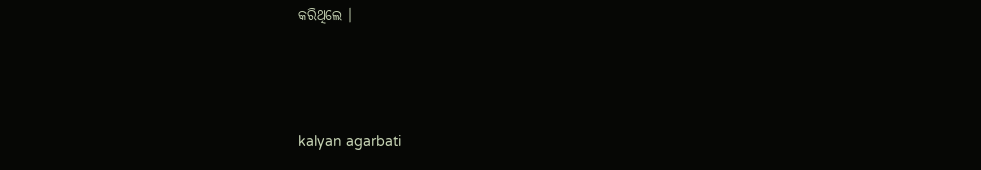କରିଥିଲେ ।



kalyan agarbati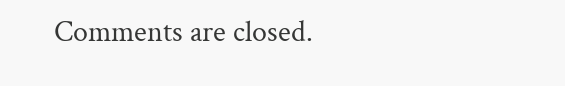Comments are closed.